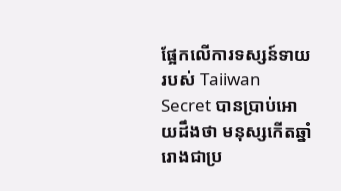ផ្អែកលើការទស្សន៍ទាយរបស់ Taiiwan Secret បានប្រាប់អោយដឹងថា មនុស្សកើតឆ្នាំរោងជាប្រ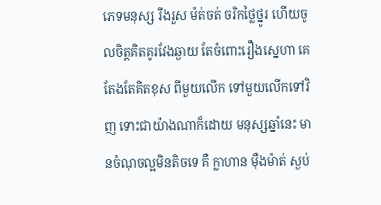ភេទមនុស្ស រឹងរួស ម៉ត់ចត់ ចរិកថ្លៃថ្នូរ ហើយចូលចិត្តគិតគូរវែងឆ្ងាយ តែចំពោះរឿងស្នេហា គេតែងតែគិតខុស ពីមួយលើក ទៅមួយលើកទៅវិញ ទោះជាយ៉ាងណាក៏ដោយ មនុស្សឆ្នាំនេះ មានចំណុចល្អមិនតិចទេ គឺ ក្លាហាន ម៉ឺងម៉ាត់ ស្ងប់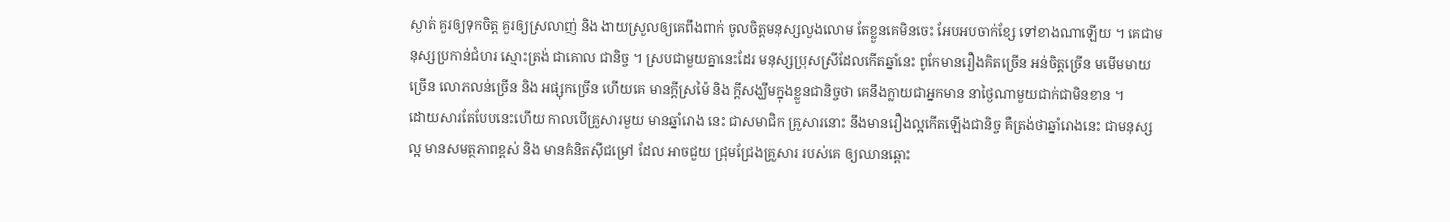ស្ងាត់ គួរឲ្យទុកចិត្ត គួរឲ្យស្រលាញ់ និង ងាយស្រួលឲ្យគេពឹងពាក់ ចូលចិត្តមនុស្សលួងលោម តែខ្លួនគេមិនចេះ អែបអបចាក់ខ្សែ ទៅខាងណាឡើយ ។ គេជាមនុស្សប្រកាន់ជំហរ ស្មោះត្រង់ ជាគោល ជានិច្ច ។ ស្របជាមួយគ្នានេះដែរ មនុស្សប្រុសស្រីដែលកើតឆ្នាំនេះ ពូកែមានរឿងគិតច្រើន អន់ចិត្តច្រើន មមើមមាយច្រើន លោភលន់ច្រើន និង អផ្សុកច្រើន ហើយគេ មានក្តីស្រម៉ៃ និង ក្តីសង្ឃឹមក្នុងខ្លួនជានិច្ចថា គេនឹងក្លាយជាអ្នកមាន នាថ្ងៃណាមួយជាក់ជាមិនខាន ។
ដោយសារតែបែបនេះហើយ កាលបើគ្រួសារមួយ មានឆ្នាំរោង នេះ ជាសមាជិក គ្រួសារនោះ នឹងមានរឿងល្អកើតឡើងជានិច្ច គឺត្រង់ថាឆ្នាំរោងនេះ ជាមនុស្សល្អ មានសមត្ថភាពខ្ពស់ និង មានគំនិតស៊ីជម្រៅ ដែល អាចជួយ ជ្រុមជ្រែងគ្រួសារ របស់គេ ឲ្យឈានឆ្ពោះ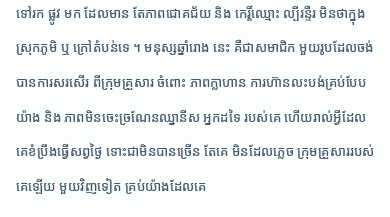ទៅរក ផ្លូវ មក ដែលមាន តែភាពជោគជ័យ និង កេរ្តិ៍ឈ្មោះ ល្បីរន្ទឺរ មិនថាក្នុងស្រុកភូមិ ឬ ក្រៅតំបន់ទេ ។ មនុស្សឆ្នាំរោង នេះ គឺជាសមាជិក មួយរូបដែលចង់បានការសរសើរ ពីក្រុមគ្រួសារ ចំពោះ ភាពក្លាហាន ការហ៊ានលះបង់គ្រប់បែបយ៉ាង និង ភាពមិនចេះច្រណែនឈ្នានីស អ្នកដទៃ របស់គេ ហើយរាល់អ្វីដែល គេខំប្រឹងធ្វើសព្វថ្ងៃ ទោះជាមិនបានច្រើន តែគេ មិនដែលភ្លេច ក្រុមគ្រួសាររបស់គេឡើយ មួយវិញទៀត គ្រប់យ៉ាងដែលគេ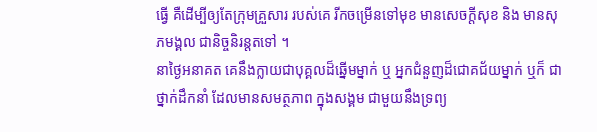ធ្វើ គឺដើម្បីឲ្យតែក្រុមគ្រួសារ របស់គេ រីកចម្រើនទៅមុខ មានសេចក្តីសុខ និង មានសុភមង្គល ជានិច្ចនិរន្តតទៅ ។
នាថ្ងៃអនាគត គេនឹងក្លាយជាបុគ្គលដ៏ឆ្នើមម្នាក់ ឬ អ្នកជំនួញដ៏ជោគជ័យម្នាក់ ឬក៏ ជាថ្នាក់ដឹកនាំ ដែលមានសមត្ថភាព ក្នុងសង្គម ជាមួយនឹងទ្រព្យ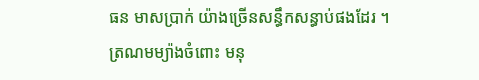ធន មាសប្រាក់ យ៉ាងច្រើនសន្ធឹកសន្ធាប់ផងដែរ ។
ត្រណមម្យ៉ាងចំពោះ មនុ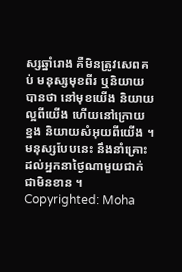ស្សឆ្នាំរោង គឺមិនត្រូវសេពគប់ មនុស្សមុខពីរ ឬនិយាយបានថា នៅមុខយើង និយាយល្អពីយើង ហើយនៅក្រោយ ខ្នង និយាយសំអុយពីយើង ។ មនុស្សបែបនេះ នឹងនាំគ្រោះ ដល់អ្នកនាថ្ងៃណាមួយជាក់ជាមិនខាន ។
Copyrighted: Moha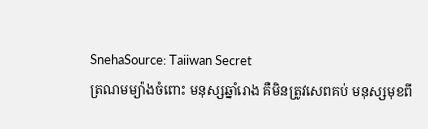SnehaSource: Taiiwan Secret
ត្រណមម្យ៉ាងចំពោះ មនុស្សឆ្នាំរោង គឺមិនត្រូវសេពគប់ មនុស្សមុខពី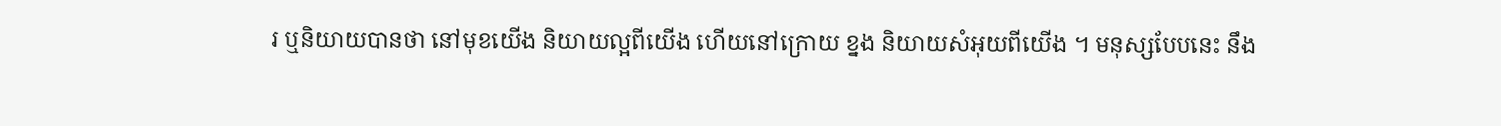រ ឬនិយាយបានថា នៅមុខយើង និយាយល្អពីយើង ហើយនៅក្រោយ ខ្នង និយាយសំអុយពីយើង ។ មនុស្សបែបនេះ នឹង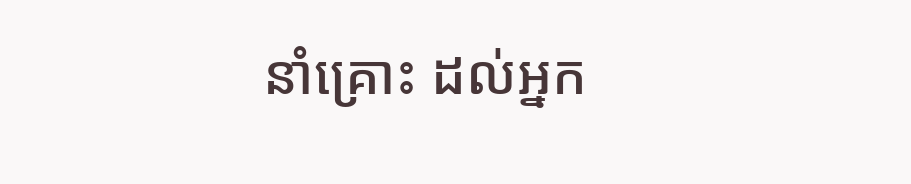នាំគ្រោះ ដល់អ្នក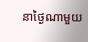នាថ្ងៃណាមួយ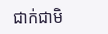ជាក់ជាមិ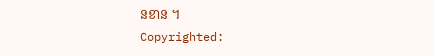នខាន ។
Copyrighted: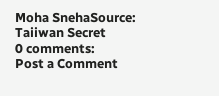Moha SnehaSource: Taiiwan Secret
0 comments:
Post a Comment